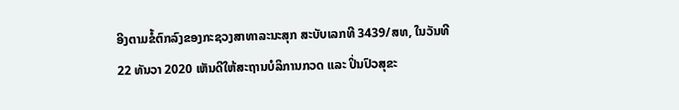ອີງຕາມຂໍ້ຕົກລົງຂອງກະຊວງສາທາລະນະສຸກ ສະບັບເລກທີ 3439/ສທ, ໃນວັນທີ 22 ທັນວາ 2020 ເຫັນດີໃຫ້ສະຖານບໍລິການກວດ ແລະ ປິ່ນປົວສຸຂະ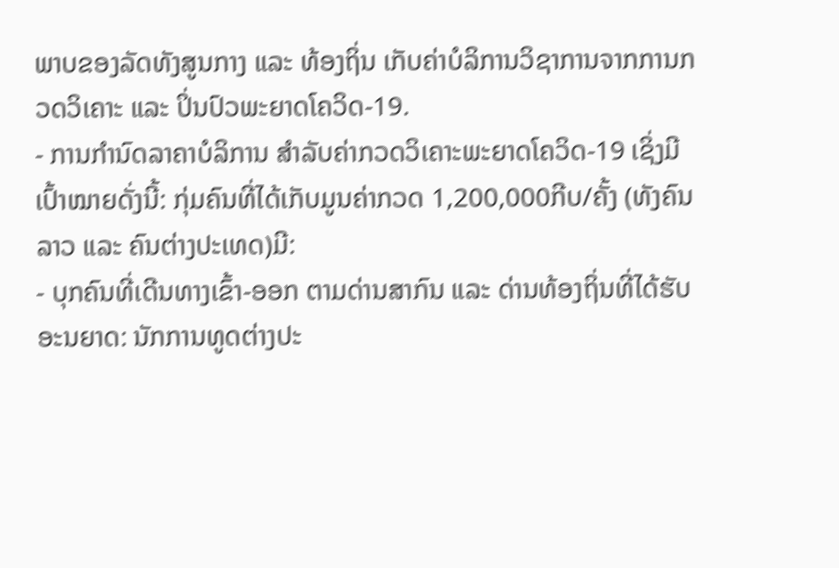ພາບຂອງລັດທັງສູນກາງ ແລະ ທ້ອງຖິ່ນ ເກັບຄ່າບໍລິການວິຊາການຈາກການກວດວິເຄາະ ແລະ ປິ່ນປົວພະຍາດໂຄວິດ-19.
- ການກຳນົດລາຄາບໍລິການ ສຳລັບຄ່າກວດວິເຄາະພະຍາດໂຄວິດ-19 ເຊິ່ງມີເປົ້າໝາຍດັ່ງນີ້: ກຸ່ມຄົນທີ່ໄດ້ເກັບມູນຄ່າກວດ 1,200,000ກີບ/ຄັ້ງ (ທັງຄົນລາວ ແລະ ຄົນຕ່າງປະເທດ)ມີ:
- ບຸກຄົນທີ່ເດີນທາງເຂົ້າ-ອອກ ຕາມດ່ານສາກົນ ແລະ ດ່ານທ້ອງຖິ່ນທີ່ໄດ້ຮັບອະນຍາດ: ນັກການທູດຕ່າງປະ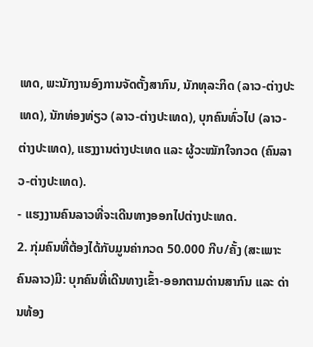ເທດ, ພະນັກງານອົງການຈັດຕັ້ງສາກົນ, ນັກທຸລະກິດ (ລາວ-ຕ່າງປະເທດ), ນັກທ່ອງທ່ຽວ (ລາວ-ຕ່າງປະເທດ), ບຸກຄົນທົ່ວໄປ (ລາວ-ຕ່າງປະເທດ), ແຮງງານຕ່າງປະເທດ ແລະ ຜູ້ວະໝັກໃຈກວດ (ຄົນລາວ-ຕ່າງປະເທດ).
- ແຮງງານຄົນລາວທີ່ຈະເດີນທາງອອກໄປຕ່າງປະເທດ.
2. ກຸ່ມຄົນທີ່ຕ້ອງໄດ້ກັບມູນຄ່າກວດ 50.000 ກີບ/ຄັ້ງ (ສະເພາະຄົນລາວ)ມີ: ບຸກຄົນທີ່ເດີນທາງເຂົ້າ-ອອກຕາມດ່ານສາກົນ ແລະ ດ່ານທ້ອງ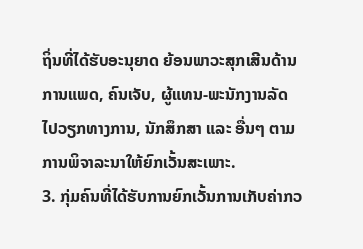ຖິ່ນທີ່ໄດ້ຮັບອະນຸຍາດ ຍ້ອນພາວະສຸກເສີນດ້ານການແພດ, ຄົນເຈັບ, ຜູ້ແທນ-ພະນັກງານລັດ ໄປວຽກທາງການ, ນັກສຶກສາ ແລະ ອື່ນໆ ຕາມການພິຈາລະນາໃຫ້ຍົກເວັ້ນສະເພາະ.
3. ກຸ່ມຄົນທີ່ໄດ້ຮັບການຍົກເວັ້ນການເກັບຄ່າກວ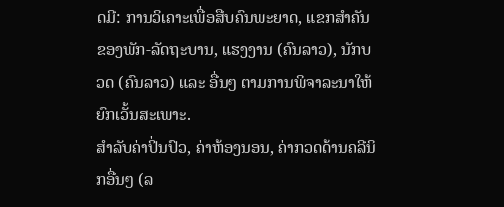ດມີ: ການວິເຄາະເພື່ອສືບຄົນພະຍາດ, ແຂກສຳຄັນຂອງພັກ-ລັດຖະບານ, ແຮງງານ (ຄົນລາວ), ນັກບວດ (ຄົນລາວ) ແລະ ອື່ນໆ ຕາມການພິຈາລະນາໃຫ້ຍົກເວັ້ນສະເພາະ.
ສຳລັບຄ່າປິ່ນປົວ, ຄ່າຫ້ອງນອນ, ຄ່າກວດດ້ານຄລີນິກອື່ນໆ (ລ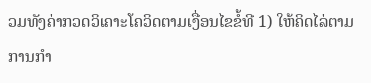ວມທັງຄ່າກວດວິເຄາະໂຄວິດຕາມເງື່ອນໄຂຂໍ້ທີ 1) ໃຫ້ຄິດໄລ່ຕາມການກຳ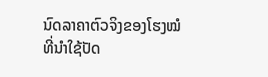ນົດລາຄາຕົວຈິງຂອງໂຮງໝໍທີ່ນໍາໃຊ້ປັດ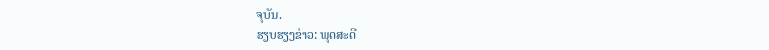ຈຸບັນ.
ຮຽບຮຽງຂ່າວ: ພຸດສະດີ